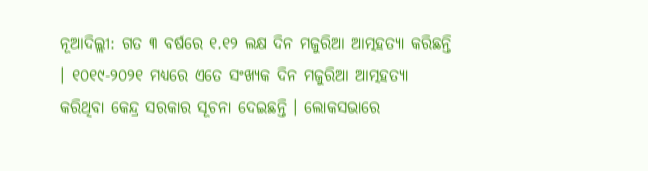ନୂଆଦିଲ୍ଲୀ: ଗତ ୩ ବର୍ଷରେ ୧.୧୨ ଲକ୍ଷ ଦିନ ମଜୁରିଆ ଆତ୍ମହତ୍ୟା କରିଛନ୍ତି । ୧୦୧୯-୨୦୨୧ ମଧ୍ୟରେ ଏତେ ସଂଖ୍ୟକ ଦିନ ମଜୁରିଆ ଆତ୍ମହତ୍ୟା କରିଥିବା କେନ୍ଦ୍ର ସରକାର ସୂଚନା ଦେଇଛନ୍ତି । ଲୋକସଭାରେ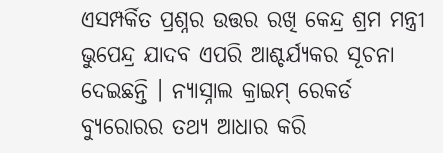ଏସମ୍ପର୍କିତ ପ୍ରଶ୍ନର ଉତ୍ତର ରଖି କେନ୍ଦ୍ର ଶ୍ରମ ମନ୍ତ୍ରୀ ଭୁପେନ୍ଦ୍ର ଯାଦବ ଏପରି ଆଶ୍ଚର୍ଯ୍ୟକର ସୂଚନା ଦେଇଛନ୍ତି । ନ୍ୟାସ୍ନାଲ କ୍ରାଇମ୍ ରେକର୍ଡ ବ୍ୟୁରୋରର ତଥ୍ୟ ଆଧାର କରି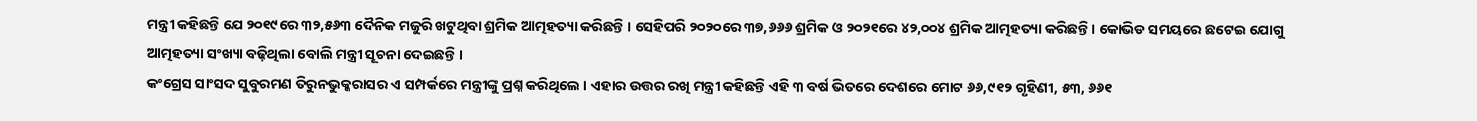ମନ୍ତ୍ରୀ କହିଛନ୍ତି ଯେ ୨୦୧୯ରେ ୩୨,୫୬୩ ଦୈନିକ ମଜୁରି ଖଟୁଥିବା ଶ୍ରମିକ ଆତ୍ମହତ୍ୟା କରିଛନ୍ତି । ସେହିପରି ୨୦୨୦ରେ ୩୭,୬୬୬ ଶ୍ରମିକ ଓ ୨୦୨୧ରେ ୪୨,୦୦୪ ଶ୍ରମିକ ଆତ୍ମହତ୍ୟା କରିଛନ୍ତି । କୋଭିଡ ସମୟରେ ଛଟେଇ ଯୋଗୁ ଆତ୍ମହତ୍ୟା ସଂଖ୍ୟା ବଢ଼ିଥିଲା ବୋଲି ମନ୍ତ୍ରୀ ସୂଚନା ଦେଇଛନ୍ତି ।
କଂଗ୍ରେସ ସାଂସଦ ସୁବୁରମଣ ତିରୁନଭୁକ୍କରାସର ଏ ସମ୍ପର୍କରେ ମନ୍ତ୍ରୀଙ୍କୁ ପ୍ରଶ୍ନ କରିଥିଲେ । ଏହାର ଉତ୍ତର ରଖି ମନ୍ତ୍ରୀ କହିଛନ୍ତି ଏହି ୩ ବର୍ଷ ଭିତରେ ଦେଶରେ ମୋଟ ୬୬,୯୧୨ ଗୃହିଣୀ, ୫୩, ୬୬୧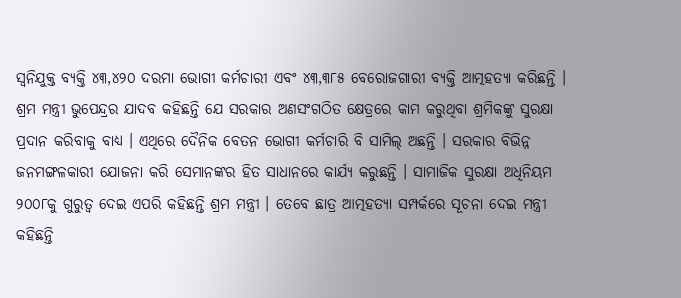ସ୍ୱନିଯୁକ୍ତ ବ୍ୟକ୍ତି ୪୩,୪୨୦ ଦରମା ଭୋଗୀ କର୍ମଚାରୀ ଏବଂ ୪୩,୩୮୫ ବେରୋଜଗାରୀ ବ୍ୟକ୍ତି ଆତ୍ମହତ୍ୟା କରିଛନ୍ତି । ଶ୍ରମ ମନ୍ତ୍ରୀ ଭୁପେନ୍ଦ୍ରର ଯାଦବ କହିଛନ୍ତି ଯେ ସରକାର ଅଣସଂଗଠିତ କ୍ଷେତ୍ରରେ କାମ କରୁଥିବା ଶ୍ରମିକଙ୍କୁ ସୁରକ୍ଷା ପ୍ରଦାନ କରିବାକୁ ବାଧ୍ୟ । ଏଥିରେ ଦୈନିକ ବେତନ ଭୋଗୀ କର୍ମଚାରି ବି ସାମିଲ୍ ଅଛନ୍ତି । ସରକାର ବିଭିନ୍ନ ଜନମଙ୍ଗଳକାରୀ ଯୋଜନା କରି ସେମାନଙ୍କର ହିତ ସାଧାନରେ କାର୍ଯ୍ୟ କରୁଛନ୍ତି । ସାମାଜିକ ସୁରକ୍ଷା ଅଧିନିୟମ ୨୦୦୮କୁ ଗୁରୁତ୍ୱ ଦେଇ ଏପରି କହିଛନ୍ତି ଶ୍ରମ ମନ୍ତ୍ରୀ । ତେବେ ଛାତ୍ର ଆତ୍ମହତ୍ୟା ସମ୍ପର୍କରେ ସୂଚନା ଦେଇ ମନ୍ତ୍ରୀ କହିଛନ୍ତି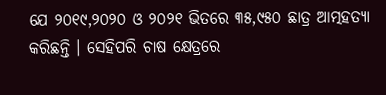ଯେ ୨୦୧୯,୨୦୨୦ ଓ ୨୦୨୧ ଭିତରେ ୩୫,୯୫୦ ଛାତ୍ର ଆତ୍ମହତ୍ୟା କରିଛନ୍ତି । ସେହିପରି ଚାଷ କ୍ଷେତ୍ରରେ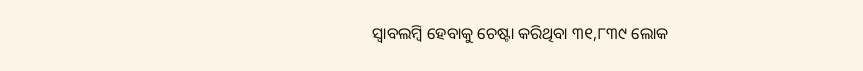ସ୍ୱାବଲମ୍ବି ହେବାକୁ ଚେଷ୍ଟା କରିଥିବା ୩୧,୮୩୯ ଲୋକ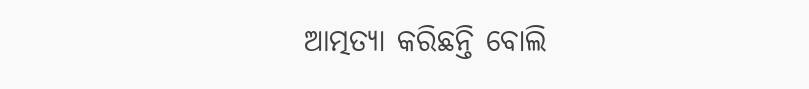ଆତ୍ମତ୍ୟା କରିଛନ୍ତି ବୋଲି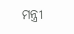ମନ୍ତ୍ରୀ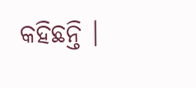କହିଛନ୍ତି ।